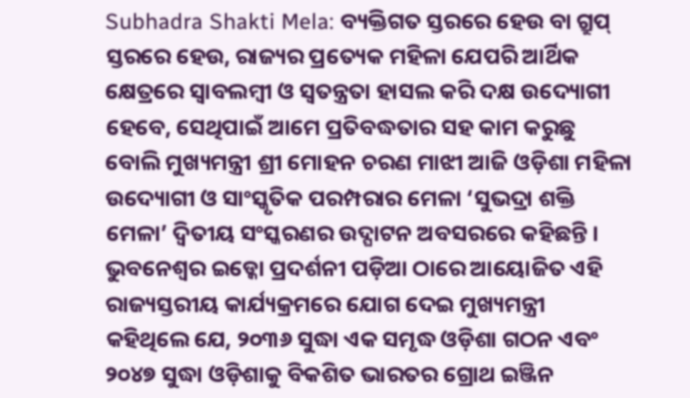Subhadra Shakti Mela: ବ୍ୟକ୍ତିଗତ ସ୍ତରରେ ହେଉ ବା ଗ୍ରୁପ୍ ସ୍ତରରେ ହେଉ, ରାଜ୍ୟର ପ୍ରତ୍ୟେକ ମହିଳା ଯେପରି ଆର୍ଥିକ କ୍ଷେତ୍ରରେ ସ୍ୱାବଲମ୍ୱୀ ଓ ସ୍ୱତନ୍ତ୍ରତା ହାସଲ କରି ଦକ୍ଷ ଉଦ୍ୟୋଗୀ ହେବେ, ସେଥିପାଇଁ ଆମେ ପ୍ରତିବଦ୍ଧତାର ସହ କାମ କରୁଛୁ ବୋଲି ମୁଖ୍ୟମନ୍ତ୍ରୀ ଶ୍ରୀ ମୋହନ ଚରଣ ମାଝୀ ଆଜି ଓଡ଼ିଶା ମହିଳା ଉଦ୍ୟୋଗୀ ଓ ସାଂସ୍କୃତିକ ପରମ୍ପରାର ମେଳା ‘ସୁଭଦ୍ରା ଶକ୍ତି ମେଳା’ ଦ୍ୱିତୀୟ ସଂସ୍କରଣର ଉଦ୍ଘାଟନ ଅବସରରେ କହିଛନ୍ତି ।
ଭୁବନେଶ୍ୱର ଇଡ୍କୋ ପ୍ରଦର୍ଶନୀ ପଡ଼ିଆ ଠାରେ ଆୟୋଜିତ ଏହି ରାଜ୍ୟସ୍ତରୀୟ କାର୍ଯ୍ୟକ୍ରମରେ ଯୋଗ ଦେଇ ମୁଖ୍ୟମନ୍ତ୍ରୀ କହିଥିଲେ ଯେ, ୨୦୩୬ ସୁଦ୍ଧା ଏକ ସମୃଦ୍ଧ ଓଡ଼ିଶା ଗଠନ ଏବଂ ୨୦୪୭ ସୁଦ୍ଧା ଓଡ଼ିଶାକୁ ବିକଶିତ ଭାରତର ଗ୍ରୋଥ ଇଞ୍ଜିନ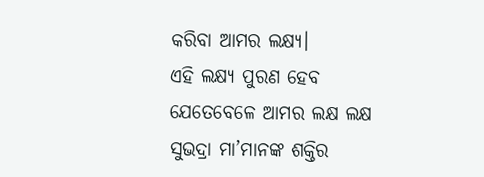କରିବା ଆମର ଲକ୍ଷ୍ୟ।
ଏହି ଲକ୍ଷ୍ୟ ପୁରଣ ହେବ ଯେତେବେଳେ ଆମର ଲକ୍ଷ ଲକ୍ଷ ସୁଭଦ୍ରା ମା’ମାନଙ୍କ ଶକ୍ତିର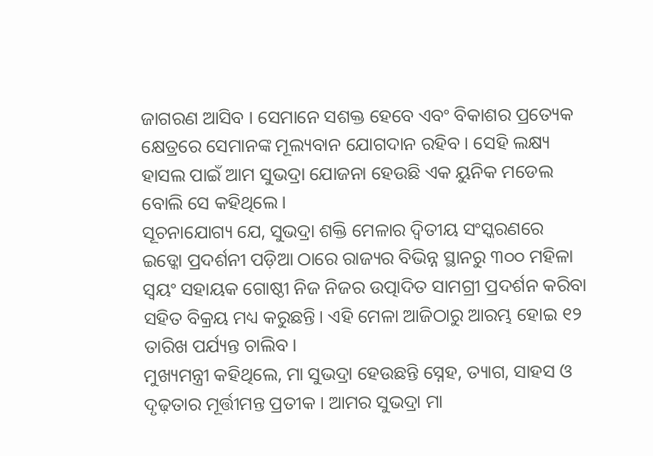ଜାଗରଣ ଆସିବ । ସେମାନେ ସଶକ୍ତ ହେବେ ଏବଂ ବିକାଶର ପ୍ରତ୍ୟେକ କ୍ଷେତ୍ରରେ ସେମାନଙ୍କ ମୂଲ୍ୟବାନ ଯୋଗଦାନ ରହିବ । ସେହି ଲକ୍ଷ୍ୟ ହାସଲ ପାଇଁ ଆମ ସୁଭଦ୍ରା ଯୋଜନା ହେଉଛି ଏକ ୟୁନିକ ମଡେଲ ବୋଲି ସେ କହିଥିଲେ ।
ସୂଚନାଯୋଗ୍ୟ ଯେ, ସୁଭଦ୍ରା ଶକ୍ତି ମେଳାର ଦ୍ୱିତୀୟ ସଂସ୍କରଣରେ ଇଡ୍କୋ ପ୍ରଦର୍ଶନୀ ପଡ଼ିଆ ଠାରେ ରାଜ୍ୟର ବିଭିନ୍ନ ସ୍ଥାନରୁ ୩୦୦ ମହିଳା ସ୍ୱୟଂ ସହାୟକ ଗୋଷ୍ଠୀ ନିଜ ନିଜର ଉତ୍ପାଦିତ ସାମଗ୍ରୀ ପ୍ରଦର୍ଶନ କରିବା ସହିତ ବିକ୍ରୟ ମଧ୍ୟ କରୁଛନ୍ତି। ଏହି ମେଳା ଆଜିଠାରୁ ଆରମ୍ଭ ହୋଇ ୧୨ ତାରିଖ ପର୍ଯ୍ୟନ୍ତ ଚାଲିବ।
ମୁଖ୍ୟମନ୍ତ୍ରୀ କହିଥିଲେ, ମା ସୁଭଦ୍ରା ହେଉଛନ୍ତି ସ୍ନେହ, ତ୍ୟାଗ, ସାହସ ଓ ଦୃଢ଼ତାର ମୂର୍ତ୍ତୀମନ୍ତ ପ୍ରତୀକ । ଆମର ସୁଭଦ୍ରା ମା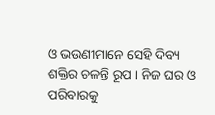ଓ ଭଉଣୀମାନେ ସେହି ଦିବ୍ୟ ଶକ୍ତିର ଚଳନ୍ତି ରୂପ । ନିଜ ଘର ଓ ପରିବାରକୁ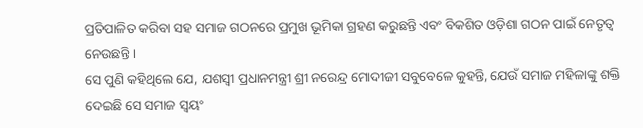ପ୍ରତିପାଳିତ କରିବା ସହ ସମାଜ ଗଠନରେ ପ୍ରମୁଖ ଭୂମିକା ଗ୍ରହଣ କରୁଛନ୍ତି ଏବଂ ବିକଶିତ ଓଡ଼ିଶା ଗଠନ ପାଇଁ ନେତୃତ୍ୱ ନେଉଛନ୍ତି ।
ସେ ପୁଣି କହିଥିଲେ ଯେ, ଯଶସ୍ୱୀ ପ୍ରଧାନମନ୍ତ୍ରୀ ଶ୍ରୀ ନରେନ୍ଦ୍ର ମୋଦୀଜୀ ସବୁବେଳେ କୁହନ୍ତି, ଯେଉଁ ସମାଜ ମହିଳାଙ୍କୁ ଶକ୍ତି ଦେଇଛି ସେ ସମାଜ ସ୍ୱୟଂ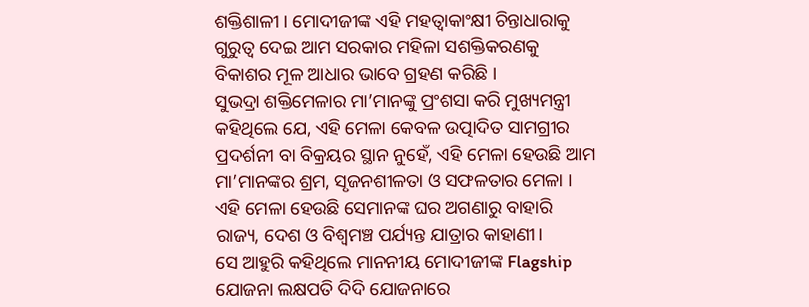ଶକ୍ତିଶାଳୀ । ମୋଦୀଜୀଙ୍କ ଏହି ମହତ୍ୱାକାଂକ୍ଷୀ ଚିନ୍ତାଧାରାକୁ ଗୁରୁତ୍ୱ ଦେଇ ଆମ ସରକାର ମହିଳା ସଶକ୍ତିକରଣକୁ ବିକାଶର ମୂଳ ଆଧାର ଭାବେ ଗ୍ରହଣ କରିଛି ।
ସୁଭଦ୍ରା ଶକ୍ତିମେଳାର ମା’ମାନଙ୍କୁ ପ୍ରଂଶସା କରି ମୁଖ୍ୟମନ୍ତ୍ରୀ କହିଥିଲେ ଯେ, ଏହି ମେଳା କେବଳ ଉତ୍ପାଦିତ ସାମଗ୍ରୀର ପ୍ରଦର୍ଶନୀ ବା ବିକ୍ରୟର ସ୍ଥାନ ନୁହେଁ, ଏହି ମେଳା ହେଉଛି ଆମ ମା’ମାନଙ୍କର ଶ୍ରମ, ସୃଜନଶୀଳତା ଓ ସଫଳତାର ମେଳା । ଏହି ମେଳା ହେଉଛି ସେମାନଙ୍କ ଘର ଅଗଣାରୁ ବାହାରି ରାଜ୍ୟ, ଦେଶ ଓ ବିଶ୍ୱମଞ୍ଚ ପର୍ଯ୍ୟନ୍ତ ଯାତ୍ରାର କାହାଣୀ।
ସେ ଆହୁରି କହିଥିଲେ ମାନନୀୟ ମୋଦୀଜୀଙ୍କ Flagship ଯୋଜନା ଲକ୍ଷପତି ଦିଦି ଯୋଜନାରେ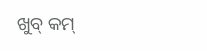ଖୁବ୍ କମ୍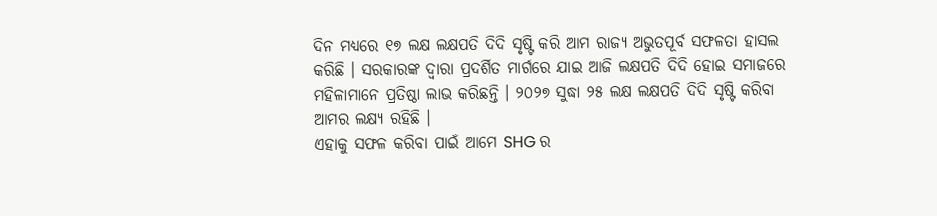ଦିନ ମଧ୍ୟରେ ୧୭ ଲକ୍ଷ ଲକ୍ଷପତି ଦିଦି ସୃଷ୍ଟି କରି ଆମ ରାଜ୍ୟ ଅଭୁତପୂର୍ବ ସଫଳତା ହାସଲ କରିଛି । ସରକାରଙ୍କ ଦ୍ୱାରା ପ୍ରଦର୍ଶିତ ମାର୍ଗରେ ଯାଇ ଆଜି ଲକ୍ଷପତି ଦିଦି ହୋଇ ସମାଜରେ ମହିଳାମାନେ ପ୍ରତିଷ୍ଠା ଲାଭ କରିଛନ୍ତି । ୨୦୨୭ ସୁଦ୍ଧା ୨୫ ଲକ୍ଷ ଲକ୍ଷପତି ଦିଦି ସୃଷ୍ଟି କରିବା ଆମର ଲକ୍ଷ୍ୟ ରହିଛି ।
ଏହାକୁ ସଫଳ କରିବା ପାଇଁ ଆମେ SHG ର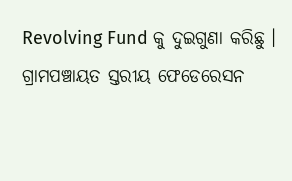Revolving Fund କୁ ଦୁଇଗୁଣା କରିଛୁ । ଗ୍ରାମପଞ୍ଚାୟତ ସ୍ତରୀୟ ଫେଡେରେସନ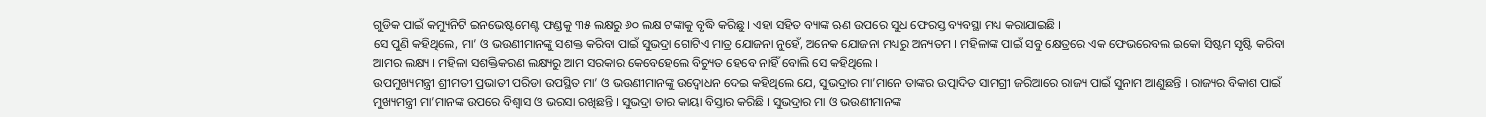ଗୁଡିକ ପାଇଁ କମ୍ୟୁନିଟି ଇନଭେଷ୍ଟମେଣ୍ଟ ଫଣ୍ଡକୁ ୩୫ ଲକ୍ଷରୁ ୬୦ ଲକ୍ଷ ଟଙ୍କାକୁ ବୃଦ୍ଧି କରିଛୁ । ଏହା ସହିତ ବ୍ୟାଙ୍କ ଋଣ ଉପରେ ସୁଧ ଫେରସ୍ତ ବ୍ୟବସ୍ଥା ମଧ୍ୟ କରାଯାଇଛି ।
ସେ ପୁଣି କହିଥିଲେ, ମା’ ଓ ଭଉଣୀମାନଙ୍କୁ ସଶକ୍ତ କରିବା ପାଇଁ ସୁଭଦ୍ରା ଗୋଟିଏ ମାତ୍ର ଯୋଜନା ନୁହେଁ, ଅନେକ ଯୋଜନା ମଧ୍ୟରୁ ଅନ୍ୟତମ । ମହିଳାଙ୍କ ପାଇଁ ସବୁ କ୍ଷେତ୍ରରେ ଏକ ଫେଭରେବଲ ଇକୋ ସିଷ୍ଟମ ସୃଷ୍ଟି କରିବା ଆମର ଲକ୍ଷ୍ୟ । ମହିଳା ସଶକ୍ତିକରଣ ଲକ୍ଷ୍ୟରୁ ଆମ ସରକାର କେବେହେଲେ ବିଚ୍ୟୁତ ହେବେ ନାହିଁ ବୋଲି ସେ କହିଥିଲେ ।
ଉପମୁଖ୍ୟମନ୍ତ୍ରୀ ଶ୍ରୀମତୀ ପ୍ରଭାତୀ ପରିଡା ଉପସ୍ଥିତ ମା’ ଓ ଭଉଣୀମାନଙ୍କୁ ଉଦ୍ବୋଧନ ଦେଇ କହିଥିଲେ ଯେ, ସୁଭଦ୍ରାର ମା’ମାନେ ତାଙ୍କର ଉତ୍ପାଦିତ ସାମଗ୍ରୀ ଜରିଆରେ ରାଜ୍ୟ ପାଇଁ ସୁନାମ ଆଣୁଛନ୍ତି । ରାଜ୍ୟର ବିକାଶ ପାଇଁ ମୁଖ୍ୟମନ୍ତ୍ରୀ ମା’ମାନଙ୍କ ଉପରେ ବିଶ୍ୱାସ ଓ ଭରସା ରଖିଛନ୍ତି । ସୁଭଦ୍ରା ତାର କାୟା ବିସ୍ତାର କରିଛି । ସୁଭଦ୍ରାର ମା ଓ ଭଉଣୀମାନଙ୍କ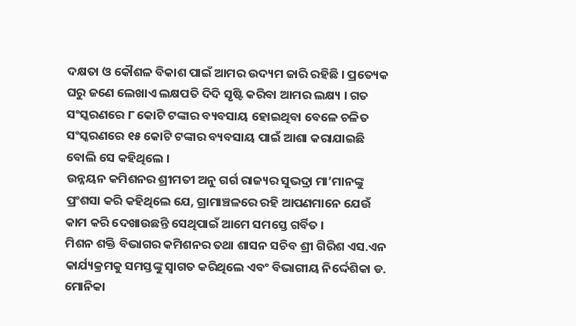ଦକ୍ଷତା ଓ କୌଶଳ ବିକାଶ ପାଇଁ ଆମର ଉଦ୍ୟମ ଜାରି ରହିଛି । ପ୍ରତ୍ୟେକ ଘରୁ ଜଣେ ଲେଖାଏ ଲକ୍ଷପତି ଦିଦି ସୃଷ୍ଟି କରିବା ଆମର ଲକ୍ଷ୍ୟ । ଗତ ସଂସ୍କରଣରେ ୮ କୋଟି ଟଙ୍କାର ବ୍ୟବସାୟ ହୋଇଥିବା ବେଳେ ଚଳିତ ସଂସ୍କରଣରେ ୧୫ କୋଟି ଟଙ୍କାର ବ୍ୟବସାୟ ପାଇଁ ଆଶା କରାଯାଇଛି ବୋଲି ସେ କହିଥିଲେ ।
ଉନ୍ନୟନ କମିଶନର ଶ୍ରୀମତୀ ଅନୁ ଗର୍ଗ ରାଜ୍ୟର ସୁଭଦ୍ରା ମା’ମାନଙ୍କୁ ପ୍ରଂଶସା କରି କହିଥିଲେ ଯେ, ଗ୍ରାମାଞ୍ଚଳରେ ରହି ଆପଣମାନେ ଯେଉଁ କାମ କରି ଦେଖାଉଛନ୍ତି ସେଥିପାଇଁ ଆମେ ସମସ୍ତେ ଗର୍ବିତ ।
ମିଶନ ଶକ୍ତି ବିଭାଗର କମିଶନର ତଥା ଶାସନ ସଚିବ ଶ୍ରୀ ଗିରିଶ ଏସ.ଏନ କାର୍ଯ୍ୟକ୍ରମକୁ ସମସ୍ତଙ୍କୁ ସ୍ୱାଗତ କରିଥିଲେ ଏବଂ ବିଭାଗୀୟ ନିର୍ଦ୍ଦେଶିକା ଡ. ମୋନିକା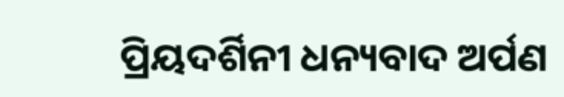ପ୍ରିୟଦର୍ଶିନୀ ଧନ୍ୟବାଦ ଅର୍ପଣ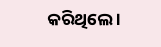କରିଥିଲେ ।